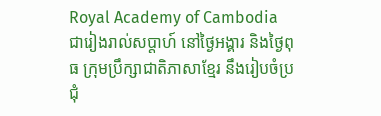Royal Academy of Cambodia
ជារៀងរាល់សប្តាហ៍ នៅថ្ងៃអង្គារ និងថ្ងៃពុធ ក្រុមប្រឹក្សាជាតិភាសាខ្មែរ នឹងរៀបចំប្រជុំ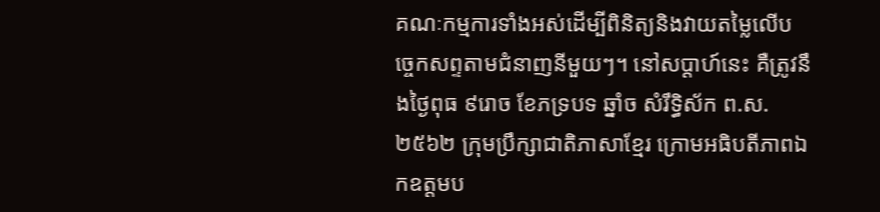គណៈកម្មការទាំងអស់ដើម្បីពិនិត្យនិងវាយតម្លៃលើបច្ចេកសព្ទតាមជំនាញនីមួយៗ។ នៅសប្តាហ៍នេះ គឺត្រូវនឹងថ្ងៃពុធ ៩រោច ខែភទ្របទ ឆ្នាំច សំរឹទ្ធិស័ក ព.ស.២៥៦២ ក្រុមប្រឹក្សាជាតិភាសាខ្មែរ ក្រោមអធិបតីភាពឯកឧត្តមប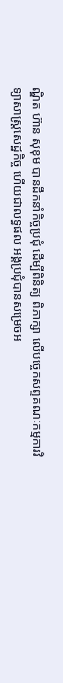ណ្ឌិត ហ៊ាន សុខុម បានដឹកនាំកិច្ចប្រជុំ ដើម្បីពិនិត្យ ពិភាក្សា លើបច្ចេកសព្ទគណៈកម្មការវិទ្យាសាស្រ្តសេដ្ឋកិច្ច ហើយជាលទ្ធផល អង្គប្រជុំបានសម្រេចអ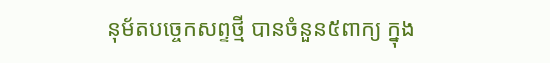នុម័តបច្ចេកសព្ទថ្មី បានចំនួន៥ពាក្យ ក្នុង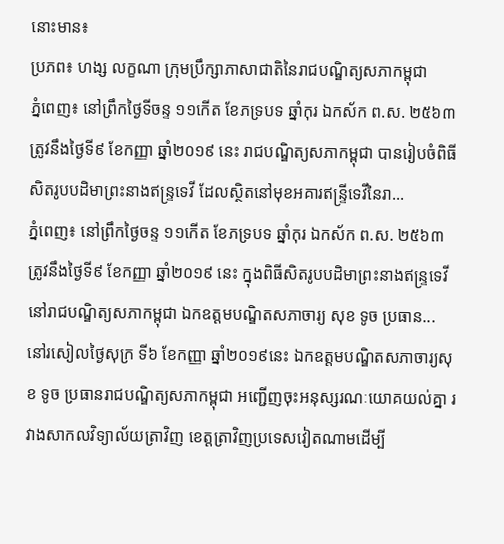នោះមាន៖
ប្រភព៖ ហង្ស លក្ខណា ក្រុមប្រឹក្សាភាសាជាតិនៃរាជបណ្ឌិត្យសភាកម្ពុជា
ភ្នំពេញ៖ នៅព្រឹកថ្ងៃទីចន្ទ ១១កើត ខែភទ្របទ ឆ្នាំកុរ ឯកស័ក ព.ស. ២៥៦៣ ត្រូវនឹងថ្ងៃទី៩ ខែកញ្ញា ឆ្នាំ២០១៩ នេះ រាជបណ្ឌិត្យសភាកម្ពុជា បានរៀបចំពិធីសិតរូបបដិមាព្រះនាងឥន្ទ្រទេវី ដែលស្ថិតនៅមុខអគារឥន្ទ្រីទេវីនៃរា...
ភ្នំពេញ៖ នៅព្រឹកថ្ងៃចន្ទ ១១កើត ខែភទ្របទ ឆ្នាំកុរ ឯកស័ក ព.ស. ២៥៦៣ ត្រូវនឹងថ្ងៃទី៩ ខែកញ្ញា ឆ្នាំ២០១៩ នេះ ក្នុងពិធីសិតរូបបដិមាព្រះនាងឥន្ទ្រទេវីនៅរាជបណ្ឌិត្យសភាកម្ពុជា ឯកឧត្ដមបណ្ឌិតសភាចារ្យ សុខ ទូច ប្រធាន...
នៅរសៀលថ្ងៃសុក្រ ទី៦ ខែកញ្ញា ឆ្នាំ២០១៩នេះ ឯកឧត្តមបណ្ឌិតសភាចារ្យសុខ ទូច ប្រធានរាជបណ្ឌិត្យសភាកម្ពុជា អញ្ជើញចុះអនុស្សរណៈយោគយល់គ្នា រវាងសាកលវិទ្យាល័យត្រាវិញ ខេត្តត្រាវិញប្រទេសវៀតណាមដើម្បី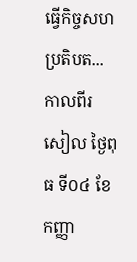ធ្វើកិច្ចសហប្រតិបត...
កាលពីរសៀល ថ្ងៃពុធ ទី០៤ ខែកញ្ញា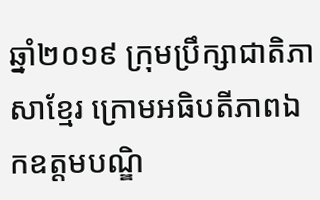ឆ្នាំ២០១៩ ក្រុមប្រឹក្សាជាតិភាសាខ្មែរ ក្រោមអធិបតីភាពឯកឧត្តមបណ្ឌិ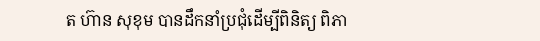ត ហ៊ាន សុខុម បានដឹកនាំប្រជុំដើម្បីពិនិត្យ ពិភា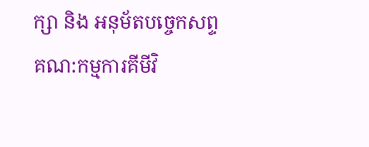ក្សា និង អនុម័តបច្ចេកសព្ទ គណ:កម្មការគីមីវិ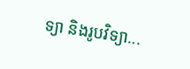ទ្យា និងរូបវិទ្យា...